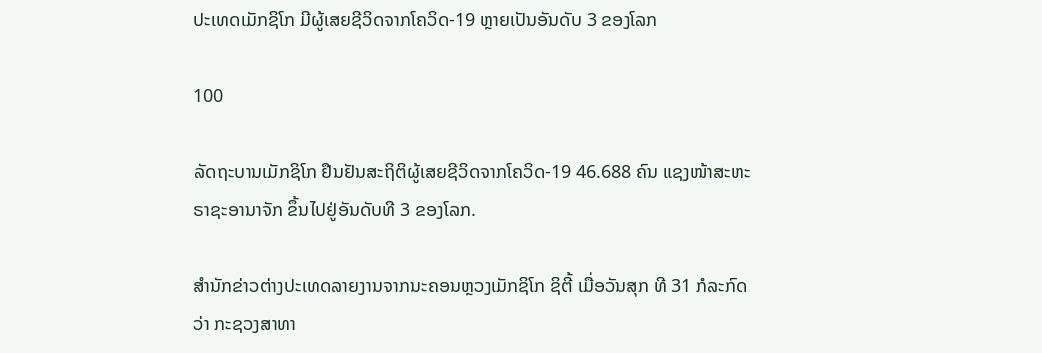ປະເທດເມັກຊິໂກ ມີຜູ້ເສຍຊີວິດຈາກໂຄວິດ-19 ຫຼາຍເປັນອັນດັບ 3 ຂອງໂລກ

100

ລັດຖະບານເມັກຊິໂກ ຢືນຢັນສະຖິຕິຜູ້ເສຍຊີວິດຈາກໂຄວິດ-19 46.688 ຄົນ ແຊງໜ້າສະຫະຣາຊະອານາຈັກ ຂຶ້ນໄປຢູ່ອັນດັບທີ 3 ຂອງໂລກ.

ສຳນັກຂ່າວຕ່າງປະເທດລາຍງານຈາກນະຄອນຫຼວງເມັກຊິໂກ ຊິຕີ້ ເມື່ອວັນສຸກ ທີ 31 ກໍລະກົດ ວ່າ ກະຊວງສາທາ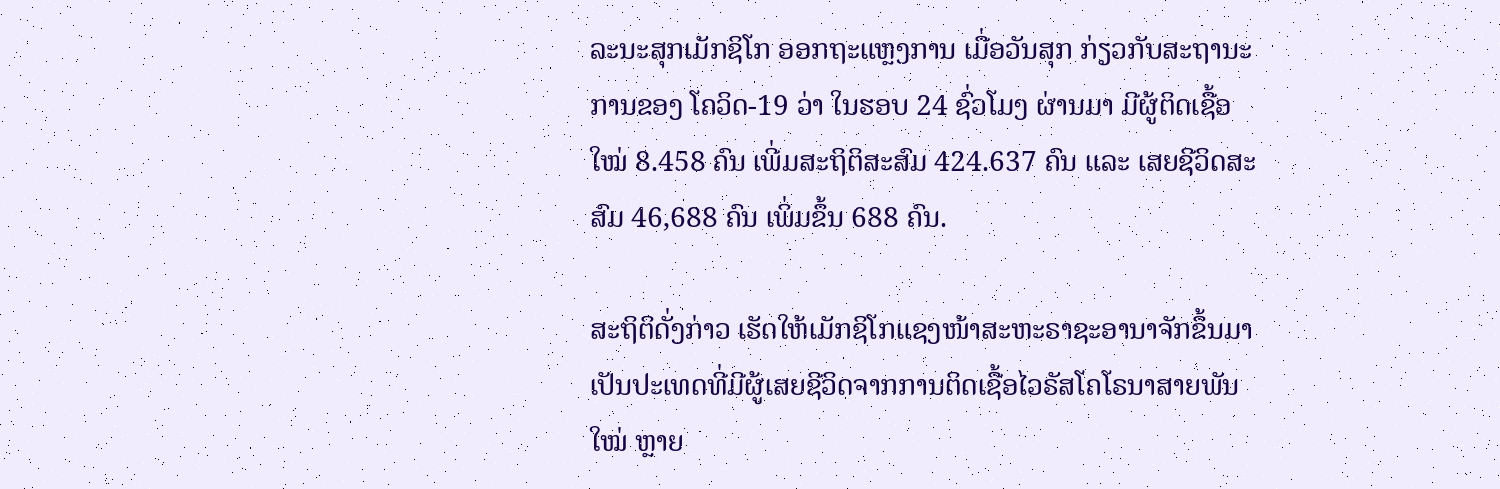ລະນະສຸກເມັກຊິໂກ ອອກຖະແຫຼງການ ເມື່ອວັນສຸກ ກ່ຽວກັບສະຖານະການຂອງ ໂຄວິດ-19 ວ່າ ໃນຮອບ 24 ຊົ່ວໂມງ ຜ່ານມາ ມີຜູ້ຕິດເຊື້ອໃໝ່ 8.458 ຄົນ ເພີ່ມສະຖິຕິສະສົມ 424.637 ຄົນ ແລະ ເສຍຊີວິດສະສົມ 46,688 ຄົນ ເພິ່ມຂຶ້ນ 688 ຄົນ.

ສະຖິຕິດັ່ງກ່າວ ເຮັດໃຫ້ເມັກຊິໂກແຊງໜ້າສະຫະຣາຊະອານາຈັກຂຶ້ນມາເປັນປະເທດທີ່ມີຜູ້ເສຍຊີວິດຈາກການຕິດເຊື້ອໄວຣັສໂຄໂຣນາສາຍພັນໃໝ່ ຫຼາຍ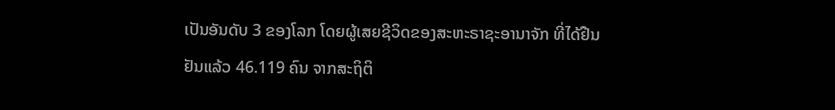ເປັນອັນດັບ 3 ຂອງໂລກ ໂດຍຜູ້ເສຍຊີວິດຂອງສະຫະຣາຊະອານາຈັກ ທີ່ໄດ້ຢືນຢັນແລ້ວ 46.119 ຄົນ ຈາກສະຖິຕິ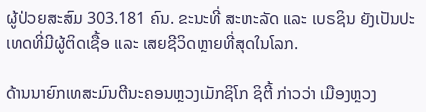ຜູ້ປ່ວຍສະສົມ 303.181 ຄົນ. ຂະນະທີ່ ສະຫະລັດ ແລະ ເບຣຊິນ ຍັງເປັນປະເທດທີ່ມີຜູ້ຕິດເຊື້ອ ແລະ ເສຍຊີວິດຫຼາຍທີ່ສຸດໃນໂລກ.

ດ້ານນາຍົກເທສະມົນຕີນະຄອນຫຼວງເມັກຊິໂກ ຊິຕີ້ ກ່າວວ່າ ເມືອງຫຼວງ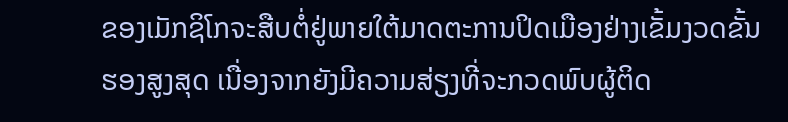ຂອງເມັກຊິໂກຈະສືບຕໍ່ຢູ່ພາຍໃຕ້ມາດຕະການປິດເມືອງຢ່າງເຂັ້ມງວດຂັ້ນຮອງສູງສຸດ ເນື່ອງຈາກຍັງມີຄວາມສ່ຽງທີ່ຈະກວດພົບຜູ້ຕິດ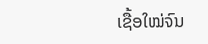ເຊື້ອໃໝ່ຈົນ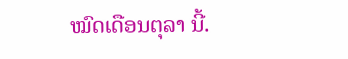ໝົດເດືອນຕຸລາ ນີ້.